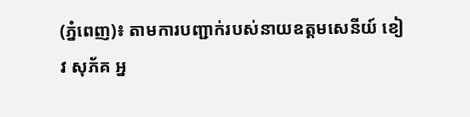(ភ្នំពេញ)៖ តាមការបញ្ជាក់របស់នាយឧត្តមសេនីយ៍ ខៀវ សុភ័គ អ្ន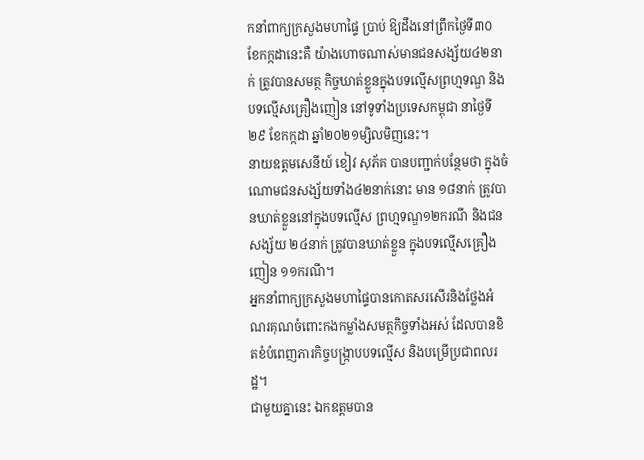កនាំពាក្យក្រសួងមហាផ្ទៃ ប្រាប់ ឱ្យដឹងនៅព្រឹកថ្ងៃទី៣០ ខែកក្កដានេះគឺ យ៉ាងហោចណាស់មានជនសង្ស័យ៤២នាក់ ត្រូវបានសមត្ថ កិច្ចឃាត់ខ្លួនក្នុងបទល្មើសព្រហ្មទណ្ឌ និងបទល្មើសគ្រឿងញៀន នៅទូទាំងប្រទេសកម្ពុជា នាថ្ងៃទី ២៩ ខែកក្កដា ឆ្នាំ២០២១ម្សិលមិញនេះ។
នាយឧត្តមសេនីយ៍ ខៀវ សុភ័គ បានបញ្ជាក់បន្ថែមថា ក្នុងចំណោមជនសង្ស័យទាំង៤២នាក់នោះ មាន ១៨នាក់ ត្រូវបានឃាត់ខ្លួននៅក្នុងបទល្មើស ព្រហ្មទណ្ឌ១២ករណី និងជនសង្ស័យ ២៤នាក់ ត្រូវបានឃាត់ខ្លួន ក្នុងបទល្មើសគ្រឿងញៀន ១១ករណី។
អ្នកនាំពាក្យក្រសួងមហាផ្ទៃបានកោតសរសើរនិងថ្លែងអំណរគុណចំពោះកងកម្លាំងសមត្ថកិច្ចទាំងអស់ ដែលបានខិតខំបំពេញភារកិច្ចបង្ក្រាបបទល្មើស និងបម្រើប្រជាពលរដ្ឋ។
ជាមួយគ្នានេះ ឯកឧត្តមបាន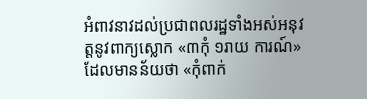អំពាវនាវដល់ប្រជាពលរដ្ឋទាំងអស់អនុវត្តនូវពាក្យស្លោក «៣កុំ ១រាយ ការណ៍» ដែលមានន័យថា «កុំពាក់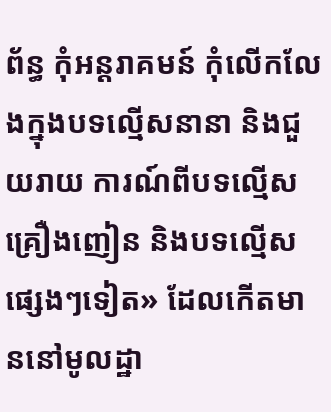ព័ន្ធ កុំអន្តរាគមន៍ កុំលើកលែងក្នុងបទល្មើសនានា និងជួយរាយ ការណ៍ពីបទល្មើសគ្រឿងញៀន និងបទល្មើសផ្សេងៗទៀត» ដែលកើតមាននៅមូលដ្ឋា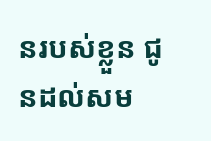នរបស់ខ្លួន ជូនដល់សម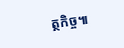ត្ថកិច្ច៕